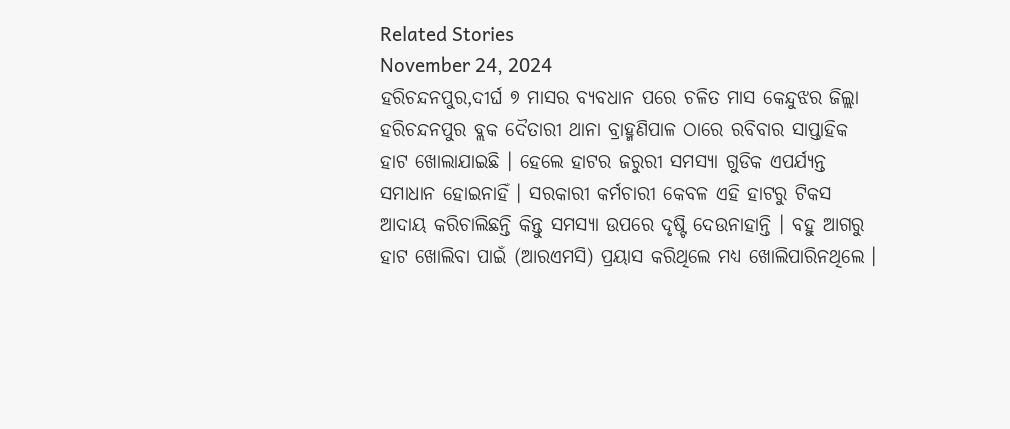Related Stories
November 24, 2024
ହରିଚନ୍ଦନପୁର,ଦୀର୍ଘ ୭ ମାସର ବ୍ଯବଧାନ ପରେ ଚଳିତ ମାସ କେନ୍ଦୁଝର ଜିଲ୍ଲା ହରିଚନ୍ଦନପୁର ବ୍ଲକ ଦୈତାରୀ ଥାନା ବ୍ରାହ୍ମଣିପାଳ ଠାରେ ରବିବାର ସାପ୍ତାହିକ ହାଟ ଖୋଲାଯାଇଛି । ହେଲେ ହାଟର ଜରୁରୀ ସମସ୍ୟା ଗୁଡିକ ଏପର୍ଯ୍ୟନ୍ତ ସମାଧାନ ହୋଇନାହିଁ । ସରକାରୀ କର୍ମଚାରୀ କେବଳ ଏହି ହାଟରୁ ଟିକସ ଆଦାୟ କରିଚାଲିଛନ୍ତି କିନ୍ତୁ ସମସ୍ୟା ଉପରେ ଦୃଷ୍ଟି ଦେଉନାହାନ୍ତି । ବହୁ ଆଗରୁ ହାଟ ଖୋଲିବା ପାଇଁ (ଆରଏମସି) ପ୍ରୟାସ କରିଥିଲେ ମଧ୍ୟ ଖୋଲିପାରିନଥିଲେ ।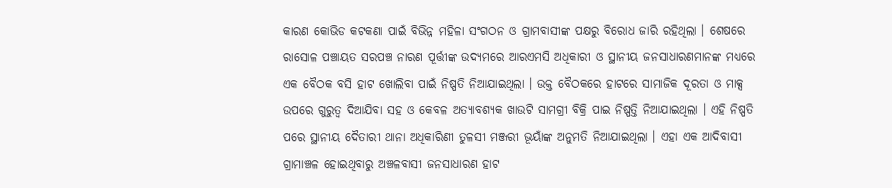କାରଣ କୋଭିଡ କଟକଣା ପାଇଁ ବିଭିନ୍ନ ମହିଳା ସଂଗଠନ ଓ ଗ୍ରାମବାସୀଙ୍କ ପକ୍ଷରୁ ବିରୋଧ ଜାରି ରହିଥିଲା । ଶେଷରେ ରାସୋଳ ପଞ୍ଚାୟତ ସରପଞ୍ଚ ନାରଣ ପୂର୍ତ୍ତୀଙ୍କ ଉଦ୍ଯମରେ ଆରଏମସି ଅଧିକାରୀ ଓ ସ୍ଥାନୀୟ ଜନସାଧାରଣମାନଙ୍କ ମଧ୍ୟରେ ଏକ ବୈଠକ ବସି ହାଟ ଖୋଲିବା ପାଇଁ ନିଷ୍ପତି ନିଆଯାଇଥିଲା । ଉକ୍ତ ବୈଠକରେ ହାଟରେ ସାମାଜିକ ଦୂରତା ଓ ମାକ୍ସ ଉପରେ ଗୁରୁତ୍ବ ଦିଆଯିବା ସହ ଓ କେବଳ ଅତ୍ୟାବଶ୍ୟକ ଖାଉଟି ସାମଗ୍ରୀ ବିକ୍ରି ପାଇ ନିଷ୍ପତ୍ତି ନିଆଯାଇଥିଲା । ଏହି ନିଷ୍ପତି ପରେ ସ୍ଥାନୀୟ ଦୈତାରୀ ଥାନା ଅଧିକାରିଣୀ ତୁଳସୀ ମଞ୍ଜରୀ ଭୂୟାଁଙ୍କ ଅନୁମତି ନିଆଯାଇଥିଲା । ଏହା ଏକ ଆଦିବାସୀ ଗ୍ରାମାଞ୍ଚଳ ହୋଇଥିବାରୁ ଅଞ୍ଚଳବାସୀ ଜନସାଧାରଣ ହାଟ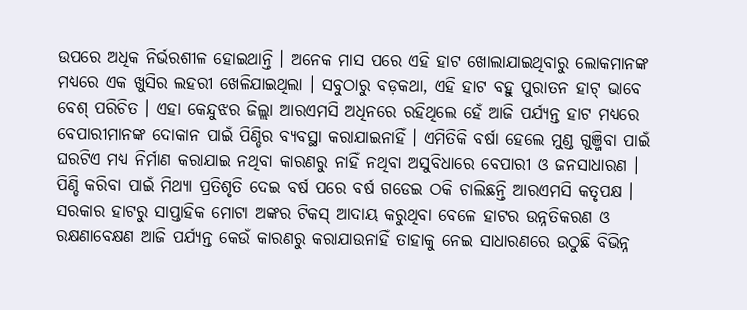ଉପରେ ଅଧିକ ନିର୍ଭରଶୀଳ ହୋଇଥାନ୍ତି । ଅନେକ ମାସ ପରେ ଏହି ହାଟ ଖୋଲାଯାଇଥିବାରୁ ଲୋକମାନଙ୍କ ମଧ୍ୟରେ ଏକ ଖୁସିର ଲହରୀ ଖେଳିଯାଇଥିଲା । ସବୁଠାରୁ ବଡ଼କଥା, ଏହି ହାଟ ବହୁ ପୁରାତନ ହାଟ୍ ଭାବେ ବେଶ୍ ପରିଚିତ । ଏହା କେନ୍ଦୁଝର ଜିଲ୍ଲା ଆରଏମସି ଅଧିନରେ ରହିଥିଲେ ହେଁ ଆଜି ପର୍ଯ୍ଯନ୍ତ ହାଟ ମଧ୍ୟରେ ବେପାରୀମାନଙ୍କ ଦୋକାନ ପାଇଁ ପିଣ୍ଡିର ବ୍ଯବସ୍ଥା କରାଯାଇନାହିଁ । ଏମିତିକି ବର୍ଷା ହେଲେ ମୁଣ୍ଡ ଗୁଞ୍ଜିବା ପାଇଁ ଘରଟିଏ ମଧ୍ୟ ନିର୍ମାଣ କରାଯାଇ ନଥିବା କାରଣରୁ ନାହିଁ ନଥିବା ଅସୁବିଧାରେ ବେପାରୀ ଓ ଜନସାଧାରଣ । ପିଣ୍ଡି କରିବା ପାଇଁ ମିଥ୍ଯା ପ୍ରତିଶୃତି ଦେଇ ବର୍ଷ ପରେ ବର୍ଷ ଗଡେଇ ଠକି ଚାଲିଛନ୍ତି ଆରଏମସି କତୃପକ୍ଷ । ସରକାର ହାଟରୁ ସାପ୍ତାହିକ ମୋଟା ଅଙ୍କର ଟିକସ୍ ଆଦାୟ କରୁଥିବା ବେଳେ ହାଟର ଉନ୍ନତିକରଣ ଓ ରକ୍ଷଣାବେକ୍ଷଣ ଆଜି ପର୍ଯ୍ୟନ୍ତ କେଉଁ କାରଣରୁ କରାଯାଉନାହିଁ ତାହାକୁ ନେଇ ସାଧାରଣରେ ଉଠୁଛି ବିଭିନ୍ନ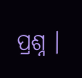ପ୍ରଶ୍ନ ।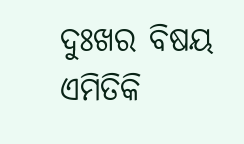ଦୁଃଖର ବିଷୟ ଏମିତିକି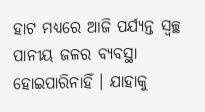ହାଟ ମଧ୍ୟରେ ଆଜି ପର୍ଯ୍ୟନ୍ତ ସ୍ବଚ୍ଛ ପାନୀୟ ଜଳର ବ୍ୟବସ୍ଥା ହୋଇପାରିନାହିଁ । ଯାହାକୁ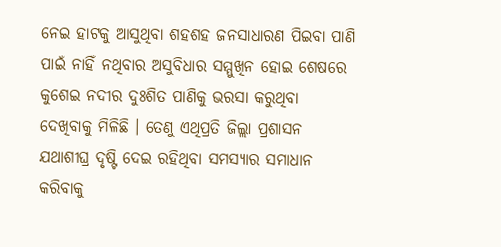ନେଇ ହାଟକୁ ଆସୁଥିବା ଶହଶହ ଜନସାଧାରଣ ପିଇବା ପାଣି ପାଇଁ ନାହିଁ ନଥିବାର ଅସୁବିଧାର ସମ୍ମୁଖିନ ହୋଇ ଶେଷରେ କୁଶେଇ ନଦୀର ଦୁଃଶିତ ପାଣିକୁ ଭରସା କରୁଥିବା ଦେଖିବାକୁ ମିଳିଛି । ତେଣୁ ଏଥିପ୍ରତି ଜିଲ୍ଲା ପ୍ରଶାସନ ଯଥାଶୀଘ୍ର ଦୃଷ୍ଟି ଦେଇ ରହିଥିବା ସମସ୍ୟାର ସମାଧାନ କରିବାକୁ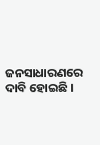ଜନସାଧାରଣରେ ଦାବି ହୋଇଛି ।